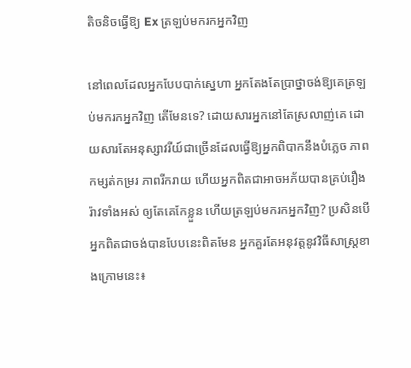តិចនិចធ្វើឱ្យ Ex ត្រឡប់មករកអ្នកវិញ

នៅពេលដែលអ្នកបែបបាក់ស្នេហា អ្នកតែងតែប្រាថ្នាចង់ឱ្យគេត្រឡប់មករកអ្នកវិញ តើមែនទេ? ដោយសារអ្នកនៅតែស្រលាញ់គេ ដោយសារតែអនុស្សាវរីយ៍ជាច្រើនដែលធ្វើឱ្យអ្នកពិបាកនឹងបំភ្លេច ភាពកម្សត់កម្ររ ភាពរីករាយ ហើយអ្នកពិតជាអាចអភ័យបានគ្រប់រឿងរ៉ាវទាំងអស់ ឲ្យតែគេកែខ្លួន ហើយត្រឡប់មករកអ្នកវិញ? ប្រសិនបើអ្នកពិតជាចង់បានបែបនេះពិតមែន អ្នកគួរតែអនុវត្តនូវវិធីសាស្រ្តខាងក្រោមនេះ៖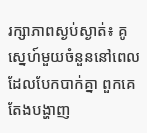រក្សាភាពស្ងប់ស្ងាត់៖ គូស្នេហ៍មួយចំនួននៅពេលដែលបែកបាក់គ្នា ពួកគេតែងបង្ហាញ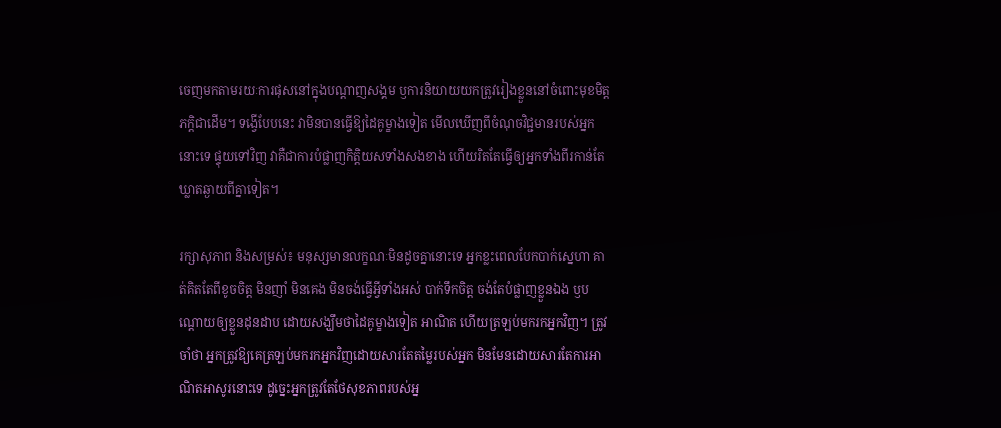ចេញមកតាមរយៈការផុសនៅក្នុងបណ្តាញសង្គម ឫការនិយាយយកត្រូវរៀងខ្លួននៅចំពោះមុខមិត្តភក្តិជាដើម។ ទង្វើបែបនេះ វាមិនបានធ្វើឱ្យដៃគូម្ខាងទៀត មើលឃើញពីចំណុចវិជ្ជមានរបស់អ្នកនោះទេ ផ្ទុយទៅវិញ វាគឺជាការបំផ្លាញកិត្តិយសទាំងសងខាង ហើយរិតតែធ្វើឲ្យអ្នកទាំងពីរកាន់តែឃ្លាតឆ្ងាយពីគ្នាទៀត។

រក្សាសុភាព និងសម្រស់៖ មនុស្សមានលក្ខណៈមិនដូចគ្នានោះទេ អ្នកខ្លះពេលបែកបាក់ស្នេហា គាត់គិតតែពីខូចចិត្ត មិនញាំ មិនគេង មិនចង់ធ្វើអ្វីទាំងអស់ បាក់ទឹកចិត្ត ចង់តែបំផ្លាញខ្លួនឯង ឫបណ្តោយឲ្យខ្លួនដុនដាប ដោយសង្ឃឹមថាដៃគូម្ខាងទៀត អាណិត ហើយត្រឡប់មករកអ្នកវិញ។ ត្រូវចាំថា អ្នកត្រូវឱ្យគេត្រឡប់មករកអ្នកវិញដោយសារតែតម្លៃរបស់អ្នក មិនមែនដោយសារតែការអាណិតអាសូរនោះទេ ដូច្នេះអ្នកត្រូវតែថែសុខភាពរបស់អ្ន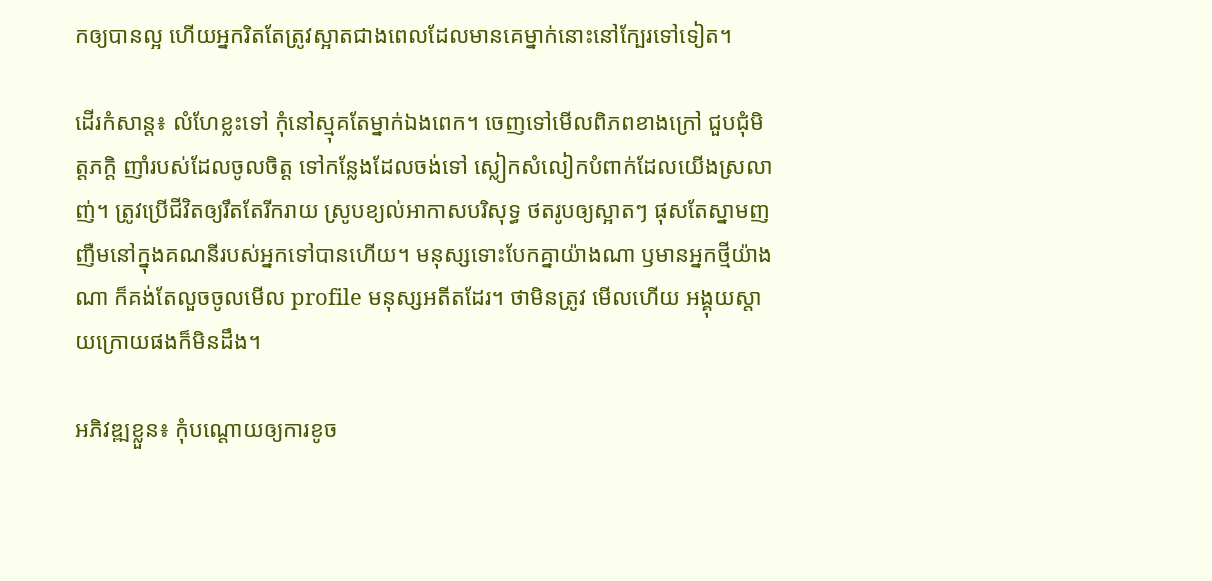កឲ្យបានល្អ ហើយអ្នករិតតែត្រូវស្អាតជាងពេលដែលមានគេម្នាក់នោះនៅក្បែរទៅទៀត។

ដើរកំសាន្ត៖ លំហែខ្លះទៅ កុំនៅស្មុគតែម្នាក់ឯងពេក។ ចេញទៅមើលពិភពខាងក្រៅ ជួបជុំមិត្តភក្តិ ញាំរបស់ដែលចូលចិត្ត ទៅកន្លែងដែលចង់ទៅ ស្លៀកសំលៀកបំពាក់ដែលយើងស្រលាញ់។ ត្រូវប្រើជីវិតឲ្យរឹតតែរីករាយ ស្រូបខ្យល់អាកាសបរិសុទ្ធ ថតរូបឲ្យស្អាតៗ ផុសតែស្នាមញញឺមនៅក្នុងគណនីរបស់អ្នកទៅបានហើយ។ មនុស្សទោះបែកគ្នាយ៉ាងណា ឫមានអ្នកថ្មីយ៉ាងណា ក៏គង់តែលួចចូលមើល profile មនុស្សអតីតដែរ។ ថាមិនត្រូវ មើលហើយ អង្គុយស្តាយក្រោយផងក៏មិនដឹង។

អភិវឌ្ឍខ្លួន៖ កុំបណ្តោយឲ្យការខូច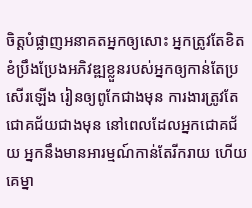ចិត្តបំផ្លាញអនាគតអ្នកឲ្យសោះ អ្នកត្រូវតែខិតខំប្រឹងប្រែងអភិវឌ្ឍខ្លួនរបស់អ្នកឲ្យកាន់តែប្រសើរឡើង រៀនឲ្យពូកែជាងមុន ការងារត្រូវតែជោគជ័យជាងមុន នៅពេលដែលអ្នកជោគជ័យ អ្នកនឹងមានអារម្មណ៍កាន់តែរីករាយ ហើយគេម្នា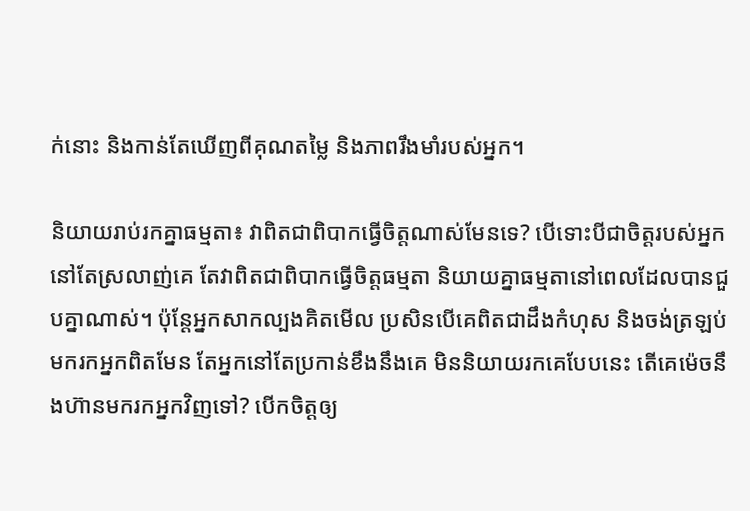ក់នោះ និងកាន់តែឃើញពីគុណតម្លៃ និងភាពរឹងមាំរបស់អ្នក។

និយាយរាប់រកគ្នាធម្មតា៖ វាពិតជាពិបាកធ្វើចិត្តណាស់មែនទេ? បើទោះបីជាចិត្តរបស់អ្នកនៅតែស្រលាញ់គេ តែវាពិតជាពិបាកធ្វើចិត្តធម្មតា និយាយគ្នាធម្មតានៅពេលដែលបានជួបគ្នាណាស់។ ប៉ុន្តែអ្នកសាកល្បងគិតមើល ប្រសិនបើគេពិតជាដឹងកំហុស និងចង់ត្រឡប់មករកអ្នកពិតមែន តែអ្នកនៅតែប្រកាន់ខឹងនឹងគេ មិននិយាយរកគេបែបនេះ តើគេម៉េចនឹងហ៊ានមករកអ្នកវិញទៅ? បើកចិត្តឲ្យ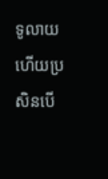ទូលាយ ហើយប្រសិនបើ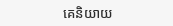គេនិយាយ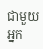ជាមួយអ្នក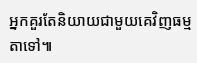អ្នកគួរតែនិយាយជាមួយគេវិញធម្មតាទៅ៕